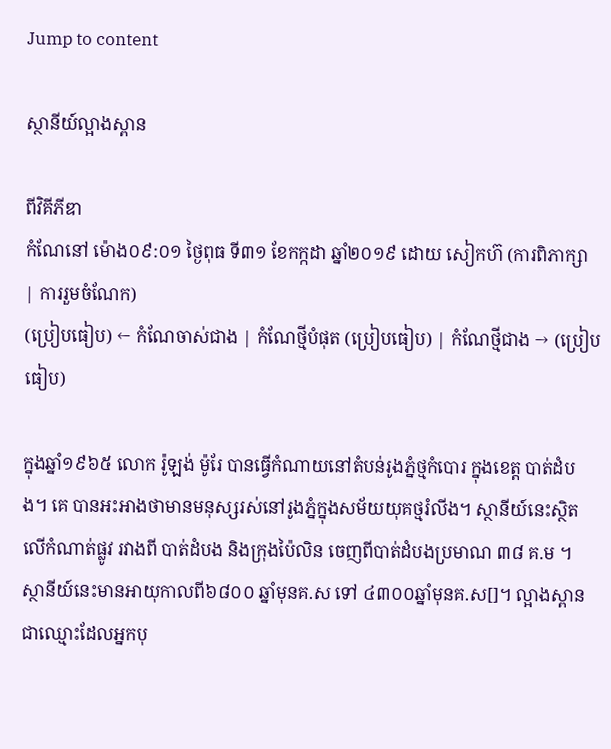Jump to content

ស្ថានីយ៍ល្អាងស្ពាន

ពីវិគីភីឌា
កំណែនៅ ម៉ោង០៩:០១ ថ្ងៃពុធ ទី៣១ ខែកក្កដា ឆ្នាំ២០១៩ ដោយ សៀកហ៊ (ការពិភាក្សា | ការរួមចំណែក)
(ប្រៀបធៀប) ← កំណែចាស់ជាង | កំណែថ្មីបំផុត (ប្រៀបធៀប) | កំណែថ្មីជាង → (ប្រៀបធៀប)

ក្នុងឆ្នាំ១៩៦៥ លោក រ៉ូឡង់ ម៉ូរែ បានធ្វើកំណាយនៅតំបន់រូងភ្នំថ្មកំបោរ ក្នុងខេត្ត បាត់ដំបង។ គេ បានអះអាងថាមានមនុស្សរស់នៅរូងភ្នំក្នុងសម័យយុគថ្មរំលីង។ ស្ថានីយ៍នេះស្ថិតលើកំណាត់ផ្លូវ រវាងពី បាត់ដំបង និងក្រុងប៉ៃលិន ចេញពីបាត់ដំបងប្រមាណ ៣៨ គ.ម ។ ស្ថានីយ៍នេះមានអាយុកាលពី៦៨០០ ឆ្នាំមុនគ.ស ទៅ ៤៣០០ឆ្នាំមុនគ.ស[]។ ល្អាងស្ពានជាឈ្មោះដែលអ្នកបុ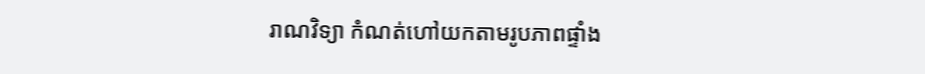រាណវិទ្យា កំណត់ហៅយកតាមរូបភាពផ្ទាំង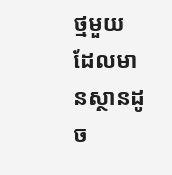ថ្មមួយ ដែលមានស្ថានដូច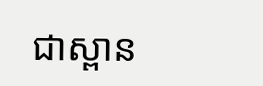ជាស្ពាន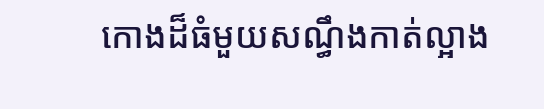កោងដ៏ធំមួយសណ្ធឹងកាត់ល្អាង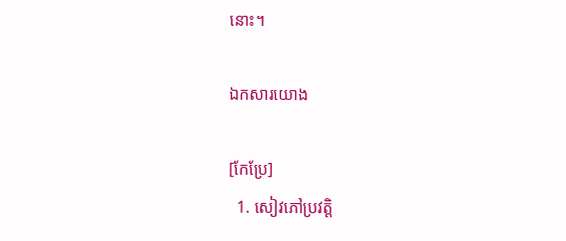នោះ។

ឯកសារយោង

[កែប្រែ]
  1. សៀវភៅប្រវត្តិ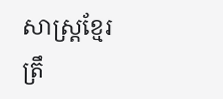សាស្រ្តខ្មែរ ត្រឹ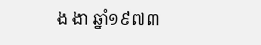ង ងា ឆ្នាំ១៩៧៣